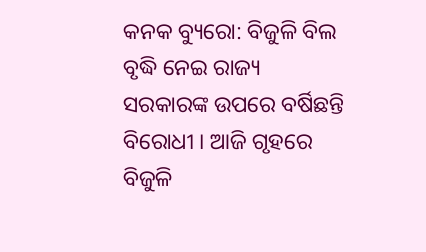କନକ ବ୍ୟୁରୋ: ବିଜୁଳି ବିଲ ବୃଦ୍ଧି ନେଇ ରାଜ୍ୟ ସରକାରଙ୍କ ଉପରେ ବର୍ଷିଛନ୍ତି ବିରୋଧୀ । ଆଜି ଗୃହରେ ବିଜୁଳି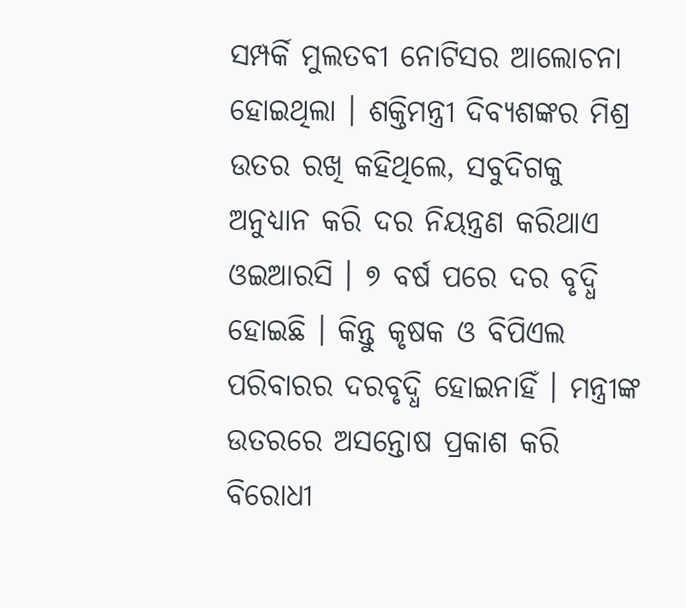ସମ୍ପର୍କି ମୁଲତବୀ ନୋଟିସର ଆଲୋଚନା ହୋଇଥିଲା । ଶକ୍ତିମନ୍ତ୍ରୀ ଦିବ୍ୟଶଙ୍କର ମିଶ୍ର ଉତର ରଖି କହିଥିଲେ, ସବୁଦିଗକୁ ଅନୁଧ୍ୟାନ କରି ଦର ନିୟନ୍ତ୍ରଣ କରିଥାଏ ଓଇଆରସି । ୭ ବର୍ଷ ପରେ ଦର ବୃଦ୍ଧି ହୋଇଛି । କିନ୍ତୁ କୃଷକ ଓ ବିପିଏଲ ପରିବାରର ଦରବୃଦ୍ଧି ହୋଇନାହିଁ । ମନ୍ତ୍ରୀଙ୍କ ଉତରରେ ଅସନ୍ତୋଷ ପ୍ରକାଶ କରି ବିରୋଧୀ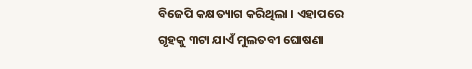ବିଜେପି କକ୍ଷତ୍ୟାଗ କରିଥିଲା । ଏହାପରେ ଗୃହକୁ ୩ଟା ଯାଏଁ ମୁଲତବୀ ଘୋଷଣା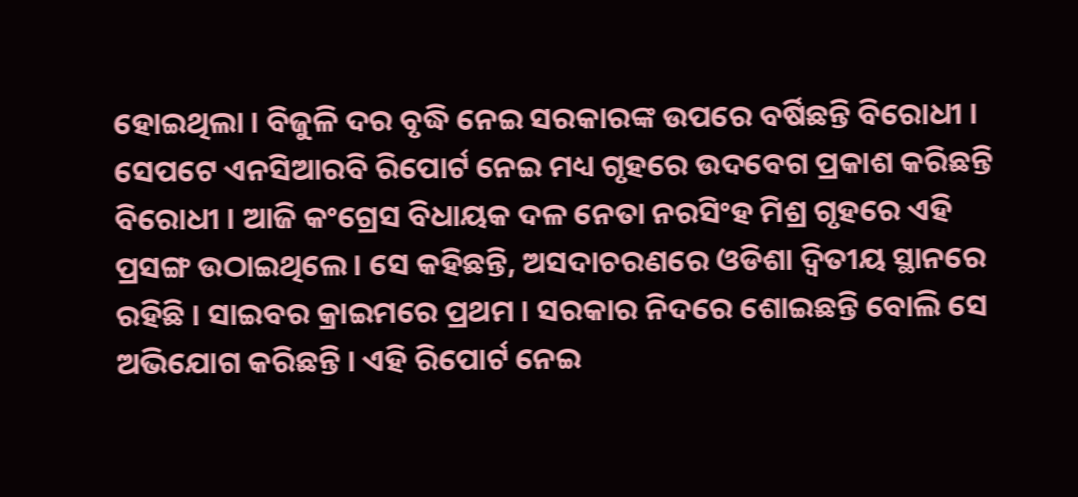ହୋଇଥିଲା । ବିଜୁଳି ଦର ବୃଦ୍ଧି ନେଇ ସରକାରଙ୍କ ଉପରେ ବର୍ଷିଛନ୍ତି ବିରୋଧୀ ।
ସେପଟେ ଏନସିଆରବି ରିପୋର୍ଟ ନେଇ ମଧ୍ୟ ଗୃହରେ ଉଦବେଗ ପ୍ରକାଶ କରିଛନ୍ତି ବିରୋଧୀ । ଆଜି କଂଗ୍ରେସ ବିଧାୟକ ଦଳ ନେତା ନରସିଂହ ମିଶ୍ର ଗୃହରେ ଏହି ପ୍ରସଙ୍ଗ ଉଠାଇଥିଲେ । ସେ କହିଛନ୍ତି, ଅସଦାଚରଣରେ ଓଡିଶା ଦ୍ୱିତୀୟ ସ୍ଥାନରେ ରହିଛି । ସାଇବର କ୍ରାଇମରେ ପ୍ରଥମ । ସରକାର ନିଦରେ ଶୋଇଛନ୍ତି ବୋଲି ସେ ଅଭିଯୋଗ କରିଛନ୍ତି । ଏହି ରିପୋର୍ଟ ନେଇ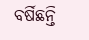ବର୍ଷିଛନ୍ତି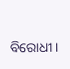ବିରୋଧୀ ।